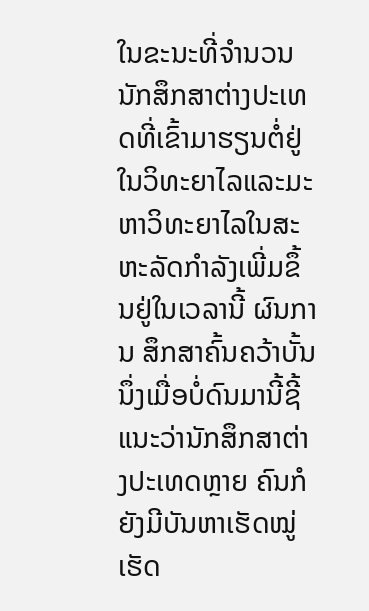ໃນຂະນະທີ່ຈໍານວນນັກສຶກສາຕ່າງປະເທດທີ່ເຂົ້າມາຮຽນຕໍ່ຢູ່ໃນວິທະຍາໄລແລະມະຫາວິທະຍາໄລໃນສະຫະລັດກໍາລັງເພີ່ມຂຶ້ນຢູ່ໃນເວລານີ້ ຜົນການ ສຶກສາຄົ້ນຄວ້າບັ້ນນຶ່ງເມື່ອບໍ່ດົນມານີ້ຊີ້ແນະວ່ານັກສຶກສາຕ່າງປະເທດຫຼາຍ ຄົນກໍຍັງມີບັນຫາເຮັດໝູ່ເຮັດ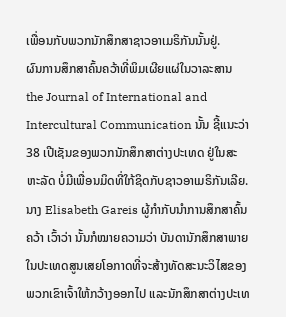ເພື່ອນກັບພວກນັກສຶກສາຊາວອາເມຣິກັນນັ້ນຢູ່.
ຜົນການສຶກສາຄົ້ນຄວ້າທີ່ພິມເຜີຍແຜ່ໃນວາລະສານ the Journal of International and Intercultural Communication ນັ້ນ ຊີ້ແນະວ່າ 38 ເປີເຊັນຂອງພວກນັກສຶກສາຕ່າງປະເທດ ຢູ່ໃນສະຫະລັດ ບໍ່ມີເພື່ອນມິດທີ່ໃກ້ຊິດກັບຊາວອາເມຣິກັນເລີຍ.
ນາງ Elisabeth Gareis ຜູ້ກຳກັບນຳການສຶກສາຄົ້ນຄວ້າ ເວົ້າວ່າ ນັ້ນກໍໝາຍຄວາມວ່າ ບັນດານັກສຶກສາພາຍໃນປະເທດສູນເສຍໂອກາດທີ່ຈະສ້າງທັດສະນະວິໄສຂອງພວກເຂົາເຈົ້າໃຫ້ກວ້າງອອກໄປ ແລະນັກສຶກສາຕ່າງປະເທ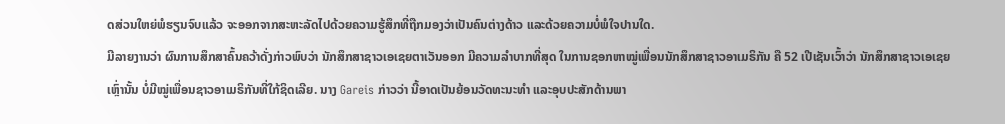ດສ່ວນໃຫຍ່ພໍຮຽນຈົບແລ້ວ ຈະອອກຈາກສະຫະລັດໄປດ້ວຍຄວາມຮູ້ສຶກທີ່ຖືກມອງວ່າເປັນຄົນຕ່າງດ້າວ ແລະດ້ວຍຄວາມບໍ່ພໍໃຈປານໃດ.
ມີລາຍງານວ່າ ຜົນການສຶກສາຄົ້ນຄວ້າດັ່ງກ່າວພົບວ່າ ນັກສຶກສາຊາວເອເຊຍຕາເວັນອອກ ມີຄວາມລໍາບາກທີ່ສຸດ ໃນການຊອກຫາໝູ່ເພື່ອນນັກສຶກສາຊາວອາເມຣິກັນ ຄື 52 ເປີເຊັນເວົ້າວ່າ ນັກສຶກສາຊາວເອເຊຍ ເຫຼົ່ານັ້ນ ບໍ່ມີໝູ່ເພື່ອນຊາວອາເມຣິກັນທີ່ໃກ້ຊິດເລີຍ. ນາງ Gareis ກ່າວວ່າ ນີ້ອາດເປັນຍ້ອນວັດທະນະທໍາ ແລະອຸບປະສັກດ້ານພາ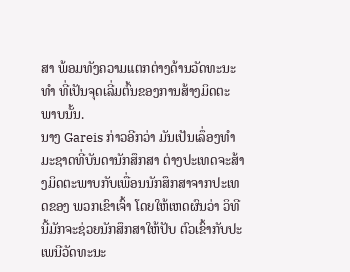ສາ ພ້ອມທັງຄວາມແຕກຕ່າງດ້ານວັດທະນະທໍາ ທີ່ເປັນຈຸດເລີ່ມຕົ້ນຂອງການສ້າງມິດຕະພາບນັ້ນ.
ນາງ Gareis ກ່າວອີກວ່າ ມັນເປັນເລຶ່ອງທໍາມະຊາດທີ່ບັນດານັກສຶກສາ ຕ່າງປະເທດຈະສ້າງມິດຕະພາບກັບເພື່ອນນັກສຶກສາຈາກປະເທດຂອງ ພວກເຂົາເຈົ້າ ໂດຍໃຫ້ເຫດຜົນວ່າ ວິທີນີ້ມັກຈະຊ່ວຍນັກສຶກສາໃຫ້ປັບ ຕົວເຂົ້າກັບປະເພນີວັດທະນະ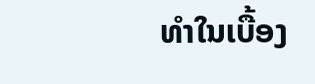ທໍາໃນເບື້ອງ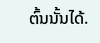ຕົ້ນນັ້ນໄດ້.